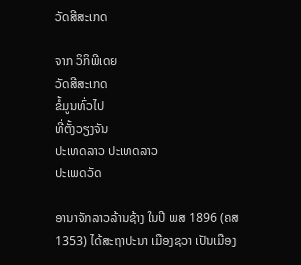ວັດສີສະເກດ

ຈາກ ວິກິພີເດຍ
ວັດສີສະເກດ
ຂໍ້ມູນທົ່ວໄປ
ທີ່ຕັ້ງວຽງຈັນ
ປະເທດລາວ ປະເທດລາວ
ປະເພດວັດ

ອານາຈັກລາວລ້ານຊ້າງ ໃນປີ ພສ 1896 (ຄສ 1353) ໄດ້ສະຖາປະນາ ເມືອງຊວາ ເປັນເມືອງ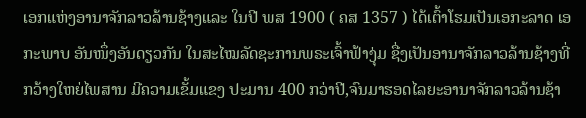ເອກແຫ່ງອານາຈັກລາວລ້ານຊ້າງແລະ ໃນປີ ພສ 1900 ( ຄສ 1357 ) ໄດ້ເຕົ້າໂຮມເປັນເອກະລາດ ເອກະພາບ ອັນໜຶ່ງອັນດຽວກັນ ໃນສະໄໝລັດຊະການພຣະເຈົ້າຟ້າງຸ່ມ ຊື່ງເປັນອານາຈັກລາວລ້ານຊ້າງທີ່ກວ້າງໃຫຍ່ໄພສານ ມີຄວາມເຂັ້ມແຂງ ປະມານ 400 ກວ່າປີ,ຈົນມາຮອດໄລຍະອານາຈັກລາວລ້ານຊ້າ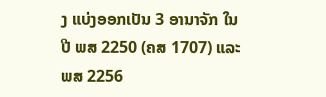ງ ແບ່ງອອກເປັນ 3 ອານາຈັກ ໃນປີ ພສ 2250 (ຄສ 1707) ແລະພສ 2256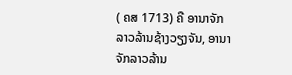( ຄສ 1713) ຄື ອານາຈັກລາວລ້ານຊ້າງວຽງຈັນ, ອານາຈັກລາວລ້ານ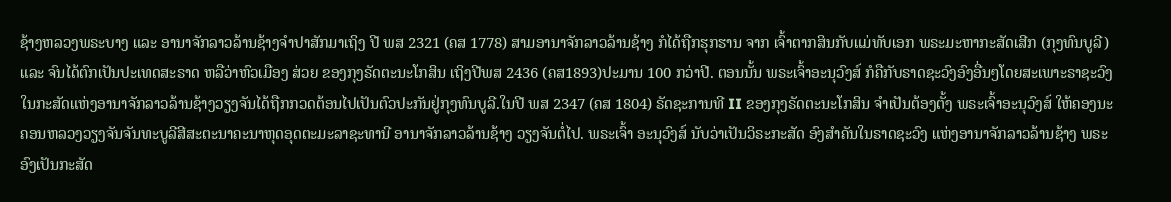ຊ້າງຫລວງພຣະບາງ ແລະ ອານາຈັກລາວລ້ານຊ້າງຈຳປາສັກມາເຖິງ ປີ ພສ 2321 (ຄສ 1778) ສາມອານາຈັກລາວລ້ານຊ້າງ ກໍໄດ້ຖືກຮຸກຮານ ຈາກ ເຈົ້າຕາກສິນກັບແມ່ທັບເອກ ພຣະມະຫາກະສັດເສີກ (ກຸງທົນບູລີ) ແລະ ຈົນໄດ້ຕົກເປັນປະເທດສະຣາດ ຫລືວ່າຫົວເມືອງ ສ່ວຍ ຂອງກຸງຣັດຕະນະໂກສິນ ເຖິງປີພສ 2436 (ຄສ1893)ປະມານ 100 ກວ່າປີ. ຕອນນັ້ນ ພຣະເຈົ້າອະນຸວົງສ໌ ກໍຄືກັບຣາດຊະວົງອົງອື່ນໆໂດຍສະເພາະຣາຊະວົງໃນກະສັດແຫ່ງອານາຈັກລາວລ້ານຊ້າງວຽງຈັນໄດ້ຖືກກວດຕ້ອນໄປເປັນຕົວປະກັນຢູ່ກຸງທົນບູລີ.ໃນປີ ພສ 2347 (ຄສ 1804) ຣັດຊະການທີ II ຂອງກຸງຣັດຕະນະໂກສິນ ຈຳເປັນຕ້ອງຕັ້ງ ພຣະເຈົ້າອະນຸວົງສ໌ ໃຫ້ຄອງນະຄອນຫລວງວຽງຈັນຈັນທະບູລີສີສະຕະນາຄະນາຫຸດອຸດຕະມະລາຊະທານີ ອານາຈັກລາວລ້ານຊ້າງ ວຽງຈັນຕໍ່ໄປ. ພຣະເຈົ້າ ອະນຸວົງສ໌ ນັບວ່າເປັນວິຣະກະສັດ ອົງສຳຄັນໃນຣາດຊະວົງ ແຫ່ງອານາຈັກລາວລ້ານຊ້າງ ພຣະອົງເປັນກະສັດ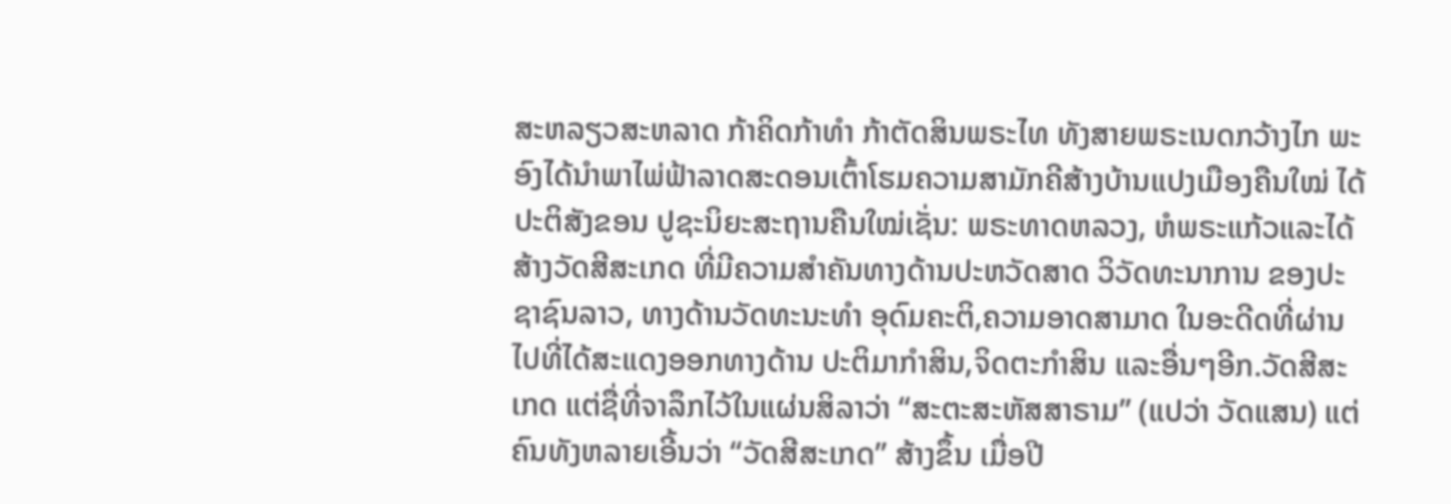ສະຫລຽວສະຫລາດ ກ້າຄິດກ້າທຳ ກ້າຕັດສິນພຣະໄທ ທັງສາຍພຣະເນດກວ້າງໄກ ພະອົງໄດ້ນຳພາໄພ່ຟ້າລາດສະດອນເຕົ້າໂຮມຄວາມສາມັກຄີສ້າງບ້ານແປງເມືອງຄືນໃໝ່ ໄດ້ປະຕິສັງຂອນ ປູຊະນິຍະສະຖານຄືນໃໝ່ເຊັ່ນ: ພຣະທາດຫລວງ, ຫໍພຣະແກ້ວແລະໄດ້ສ້າງວັດສີສະເກດ ທີ່ມີຄວາມສຳຄັນທາງດ້ານປະຫວັດສາດ ວິວັດທະນາການ ຂອງປະຊາຊົນລາວ, ທາງດ້ານວັດທະນະທຳ ອຸດົມຄະຕິ,ຄວາມອາດສາມາດ ໃນອະດີດທີ່ຜ່ານໄປທີ່ໄດ້ສະແດງອອກທາງດ້ານ ປະຕິມາກຳສິນ,ຈິດຕະກຳສິນ ແລະອື່ນໆອີກ.ວັດສີສະເກດ ແຕ່ຊື່ທີ່ຈາລຶກໄວ້ໃນແຜ່ນສິລາວ່າ “ສະຕະສະຫັສສາຣາມ” (ແປວ່າ ວັດແສນ) ແຕ່ຄົນທັງຫລາຍເອີ້ນວ່າ “ວັດສີສະເກດ” ສ້າງຂຶ້ນ ເມື່ອປີ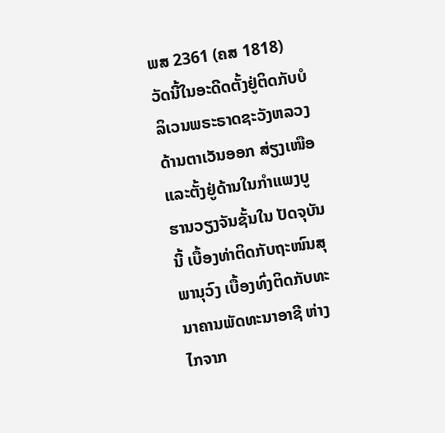ພສ 2361 (ຄສ 1818) ວັດນີ້ໃນອະດີດຕັ້ງຢູ່ຕິດກັບບໍລິເວນພຣະຣາດຊະວັງຫລວງດ້ານຕາເວັນອອກ ສ່ຽງເໜືອ ແລະຕັ້ງຢູ່ດ້ານໃນກຳແພງບູຮານວຽງຈັນຊັ້ນໃນ ປັດຈຸບັນນີ້ ເບື້ອງທ່າຕິດກັບຖະໜົນສຸພານຸວົງ ເບື້ອງທົ່ງຕິດກັບທະນາຄານພັດທະນາອາຊີ ຫ່າງໄກຈາກ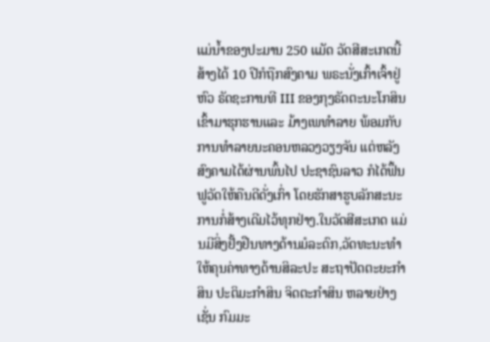ແມ່ນ້ຳຂອງປະມານ 250 ແມັດ ວັດສີສະເກດນີ້ສ້າງໄດ້ 10 ປີກໍຖືກສົງຄາມ ພຣະນັ່ງເກົ້າເຈົ້າຢູ່ຫົວ ຣັດຊະການທີ III ຂອງກຸງຣັດຕະນະໂກສິນ ເຂົ້າມາຮຸກຮານແລະ ມ້າງເພທຳລາຍ ພ້ອມກັບການທຳລາຍນະຄອນຫລວງວຽງຈັນ ແຕ່ຫລັງສົງຄາມໄດ້ຜ່ານພົ້ນໄປ ປະຊາຊົນລາວ ກໍໄດ້ຟຶ້ນຟູວັດໃຫ້ຄືນດີດັ່ງເກົ່າ ໂດຍຮັກສາຮູບລັກສະນະການກໍ່ສ້າງເດີມໄວ້ທຸກຢ່າງ.ໃນວັດສີສະເກດ ແມ່ນມີສິ່ງຢັ້ງຢືນທາງດ້ານມໍລະດົກ,ວັດທະນະທຳ ໃຫ້ຄຸນຄ່າທາງດ້ານສິລະປະ ສະຖາປັດຕະຍະກຳສິນ ປະຕິມະກຳສິນ ຈິດຕະກຳສິນ ຫລາຍຢ່າງເຊັ່ນ ກົມມະ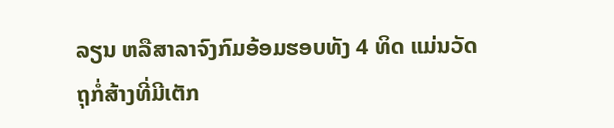ລຽນ ຫລືສາລາຈົງກົມອ້ອມຮອບທັງ 4 ທິດ ແມ່ນວັດຖຸກໍ່ສ້າງທີ່ມີເຕັກ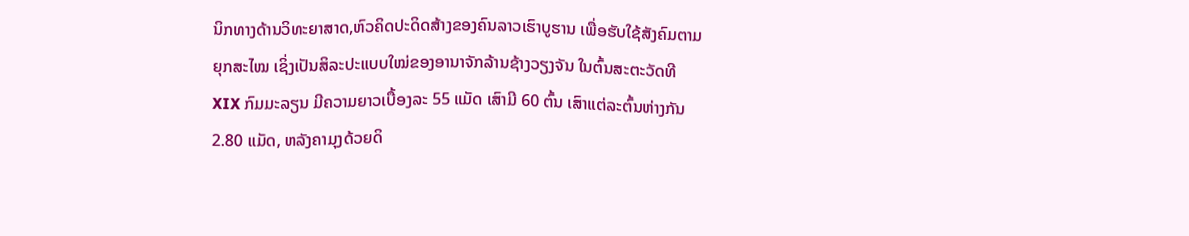ນິກທາງດ້ານວິທະຍາສາດ,ຫົວຄິດປະດິດສ້າງຂອງຄົນລາວເຮົາບູຮານ ເພື່ອຮັບໃຊ້ສັງຄົມຕາມຍຸກສະໄໝ ເຊິ່ງເປັນສິລະປະແບບໃໝ່ຂອງອານາຈັກລ້ານຊ້າງວຽງຈັນ ໃນຕົ້ນສະຕະວັດທີ XIX ກົມມະລຽນ ມີຄວາມຍາວເບື້ອງລະ 55 ແມັດ ເສົາມີ 60 ຕົ້ນ ເສົາແຕ່ລະຕົ້ນຫ່າງກັນ 2.80 ແມັດ, ຫລັງຄາມຸງດ້ວຍດິ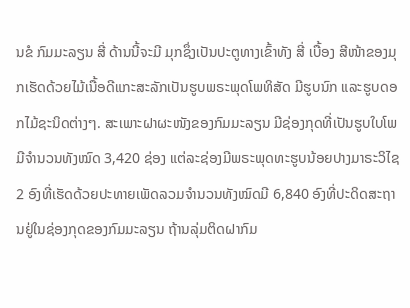ນຂໍ ກົມມະລຽນ ສີ່ ດ້ານນີ້ຈະມີ ມຸກຊຶ່ງເປັນປະຕູທາງເຂົ້າທັງ ສີ່ ເບື້ອງ ສີໜ້າຂອງມຸກເຮັດດ້ວຍໄມ້ເນື້ອດີແກະສະລັກເປັນຮູບພຣະພຸດໂພທິສັດ ມີຮູບນົກ ແລະຮູບດອກໄມ້ຊະນິດຕ່າງໆ. ສະເພາະຝາຜະໜັງຂອງກົມມະລຽນ ມີຊ່ອງກຸດທີ່ເປັນຮູບໃບໂພ ມີຈຳນວນທັງໝົດ 3,420 ຊ່ອງ ແຕ່ລະຊ່ອງມີພຣະພຸດທະຮູບນ້ອຍປາງມາຣະວິໄຊ 2 ອົງທີ່ເຮັດດ້ວຍປະທາຍເພັດລວມຈຳນວນທັງໝົດມີ 6,840 ອົງທີ່ປະດິດສະຖານຢູ່ໃນຊ່ອງກຸດຂອງກົມມະລຽນ ຖ້ານລຸ່ມຕິດຝາກົມ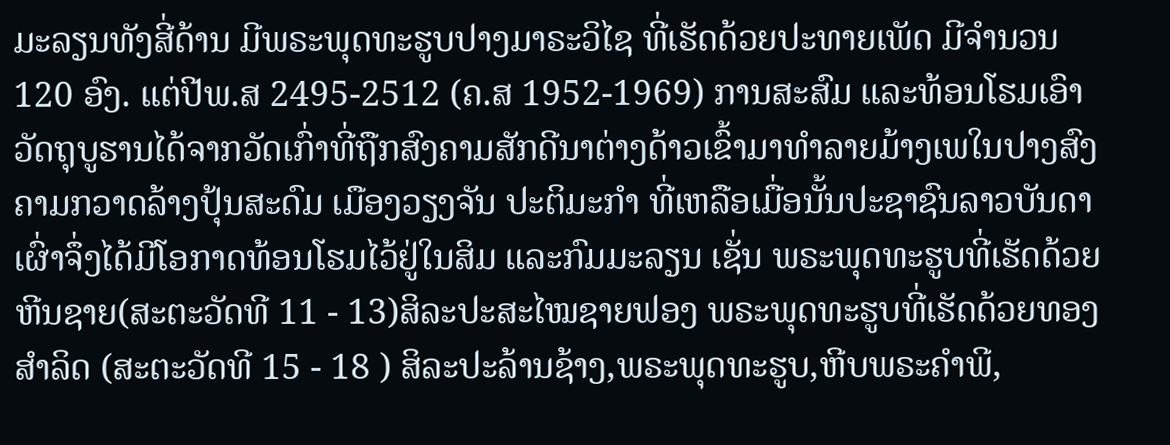ມະລຽນທັງສີ່ດ້ານ ມີພຣະພຸດທະຮູບປາງມາຣະວິໄຊ ທີ່ເຮັດດ້ວຍປະທາຍເພັດ ມີຈຳນວນ 120 ອົງ. ແຕ່ປີພ.ສ 2495-2512 (ຄ.ສ 1952-1969) ການສະສົມ ແລະທ້ອນໂຮມເອົາວັດຖຸບູຮານໄດ້ຈາກວັດເກົ່າທີ່ຖືກສົງຄາມສັກດີນາຕ່າງດ້າວເຂົ້າມາທຳລາຍມ້າງເພໃນປາງສົງຄາມກວາດລ້າງປຸ້ນສະດົມ ເມືອງວຽງຈັນ ປະຕິມະກຳ ທີ່ເຫລືອເມື່ອນັ້ນປະຊາຊົນລາວບັນດາເຜົ່າຈຶ່ງໄດ້ມີໂອກາດທ້ອນໂຮມໄວ້ຢູ່ໃນສິມ ແລະກົມມະລຽນ ເຊັ່ນ ພຣະພຸດທະຮູບທີ່ເຮັດດ້ວຍຫີນຊາຍ(ສະຕະວັດທີ 11 - 13)ສິລະປະສະໄໝຊາຍຟອງ ພຣະພຸດທະຮູບທີ່ເຮັດດ້ວຍທອງສຳລິດ (ສະຕະວັດທີ 15 - 18 ) ສິລະປະລ້ານຊ້າງ,ພຣະພຸດທະຮູບ,ຫີບພຣະຄຳພີ,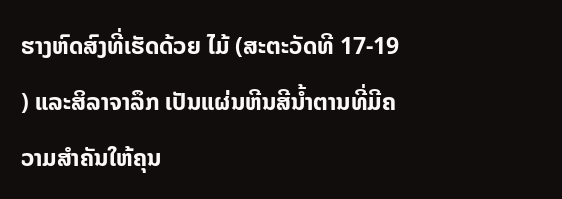ຮາງຫົດສົງທີ່ເຮັດດ້ວຍ ໄມ້ (ສະຕະວັດທີ 17-19 ) ແລະສິລາຈາລຶກ ເປັນແຜ່ນຫີນສີນໍ້າຕານທີ່ມີຄວາມສຳຄັນໃຫ້ຄຸນ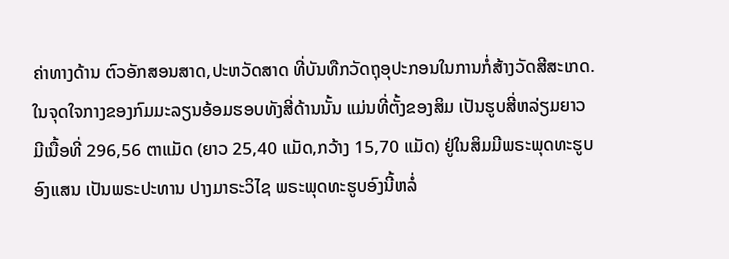ຄ່າທາງດ້ານ ຕົວອັກສອນສາດ,ປະຫວັດສາດ ທີ່ບັນທືກວັດຖຸອຸປະກອນໃນການກໍ່ສ້າງວັດສີສະເກດ. ໃນຈຸດໃຈກາງຂອງກົມມະລຽນອ້ອມຮອບທັງສີ່ດ້ານນັ້ນ ແມ່ນທີ່ຕັ້ງຂອງສິມ ເປັນຮູບສີ່ຫລ່ຽມຍາວ ມີເນື້ອທີ່ 296,56 ຕາແມັດ (ຍາວ 25,40 ແມັດ,ກວ້າງ 15,70 ແມັດ) ຢູ່ໃນສິມມີພຣະພຸດທະຮູບອົງແສນ ເປັນພຣະປະທານ ປາງມາຣະວິໄຊ ພຣະພຸດທະຮູບອົງນີ້ຫລໍ່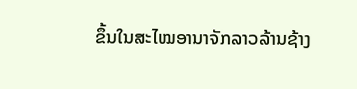ຂຶ້ນໃນສະໄໝອານາຈັກລາວລ້ານຊ້າງ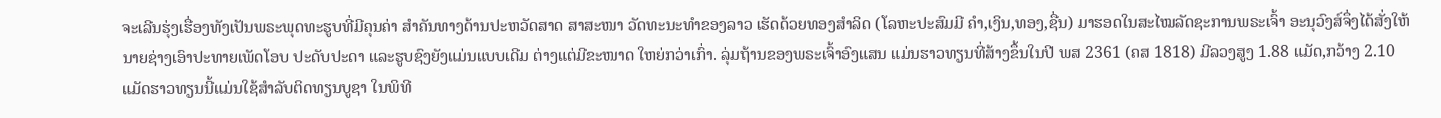ຈະເລີນຮຸ່ງເຮື່ອງທັງເປັນພຣະພຸດທະຮູບທີ່ມີຄຸນຄ່າ ສຳຄັນທາງດ້ານປະຫວັດສາດ ສາສະໜາ ວັດທະນະທຳຂອງລາວ ເຮັດດ້ວຍທອງສຳລິດ (ໂລຫະປະສົມມີ ຄຳ,ເງິນ,ທອງ,ຊື່ນ) ມາຮອດໃນສະໄໝລັດຊະການພຣະເຈົ້າ ອະນຸວົງສ໌ຈຶ່ງໄດ້ສັ່ງໃຫ້ນາຍຊ່າງເອົາປະທາຍເພັດໂອບ ປະດັບປະດາ ແລະຮູບຊົງຍັງແມ່ນແບບເດີມ ຕ່າງແຕ່ມີຂະໜາດ ໃຫຍ່ກວ່າເກົ່າ. ລຸ່ມຖ້ານຂອງພຣະເຈົ້າອົງແສນ ແມ່ນຮາວທຽນທີ່ສ້າງຂຶ້ນໃນປີ ພສ 2361 (ຄສ 1818) ມີລວງສູງ 1.88 ແມັດ,ກວ້າງ 2.10 ແມັດຮາວທຽນນີ້ແມ່ນໃຊ້ສຳລັບຕິດທຽນບູຊາ ໃນພິທີ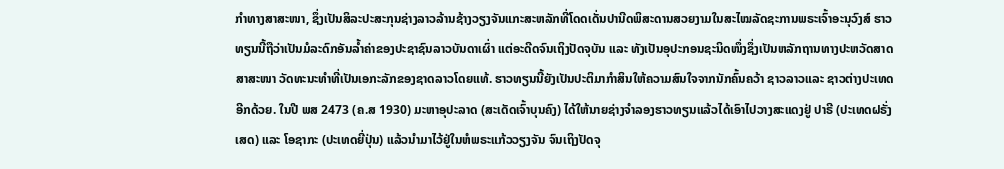ກຳທາງສາສະໜາ, ຊຶ່ງເປັນສິລະປະສະກຸນຊ່າງລາວລ້ານຊ້າງວຽງຈັນແກະສະຫລັກທີ່ໂດດເດັ່ນປານີດພິສະດານສວຍງາມໃນສະໄໝລັດຊະການພຣະເຈົ້າອະນຸວົງສ໌ ຮາວທຽນນີ້ຖືວ່າເປັນມໍລະດົກອັນລໍ້າຄ່າຂອງປະຊາຊົນລາວບັນດາເຜົ່າ ແຕ່ອະດີດຈົນເຖິງປັດຈຸບັນ ແລະ ທັງເປັນອຸປະກອນຊະນິດໜຶ່ງຊຶ່ງເປັນຫລັກຖານທາງປະຫວັດສາດ ສາສະໜາ ວັດທະນະທຳທີ່ເປັນເອກະລັກຂອງຊາດລາວໂດຍແທ້. ຮາວທຽນນີ້ຍັງເປັນປະຕິມາກຳສິນໃຫ້ຄວາມສົນໃຈຈາກນັກຄົ້ນຄວ້າ ຊາວລາວແລະ ຊາວຕ່າງປະເທດອີກດ້ວຍ. ໃນປີ ພສ 2473 (ຄ.ສ 1930) ມະຫາອຸປະລາດ (ສະເດັດເຈົ້າບຸນຄົງ) ໄດ້ໃຫ້ນາຍຊ່າງຈຳລອງຮາວທຽນແລ້ວໄດ້ເອົາໄປວາງສະແດງຢູ່ ປາຣີ (ປະເທດຝຣັ່ງເສດ) ແລະ ໂອຊາກະ (ປະເທດຍີ່ປຸ່ນ) ແລ້ວນຳມາໄວ້ຢູ່ໃນຫໍພຣະແກ້ວວຽງຈັນ ຈົນເຖິງປັດຈຸ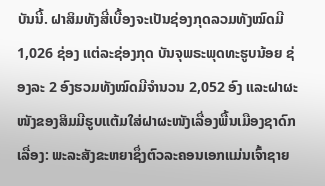ບັນນີ້. ຝາສິມທັງສີ່ເບື້ອງຈະເປັນຊ່ອງກຸດລວມທັງໝົດມີ 1,026 ຊ່ອງ ແຕ່ລະຊ່ອງກຸດ ບັນຈຸພຣະພຸດທະຮູບນ້ອຍ ຊ່ອງລະ 2 ອົງຮວມທັງໝົດມີຈຳນວນ 2,052 ອົງ ແລະຝາຜະໜັງຂອງສິມມີຮູບແຕ້ມໃສ່ຝາຜະໜັງເລື່ອງພື້ນເມືອງຊາດົກເລື່ອງ: ພະລະສັງຂະຫຍາຊຶ່ງຕົວລະຄອນເອກແມ່ນເຈົ້າຊາຍ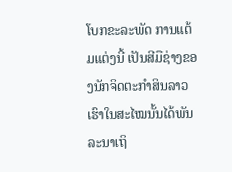ໂບກຂະລະພັດ ການແຕ້ມແຕ່ງນີ້ ເປັນສີມືຊ່າງຂອງນັກຈິດຕະກຳສິນລາວເຮົາໃນສະໄໝນັ້ນໄດ້ພັນລະນາເຖິ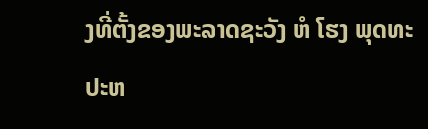ງທີ່ຕັ້ງຂອງພະລາດຊະວັງ ຫໍ ໂຮງ ພຸດທະປະຫ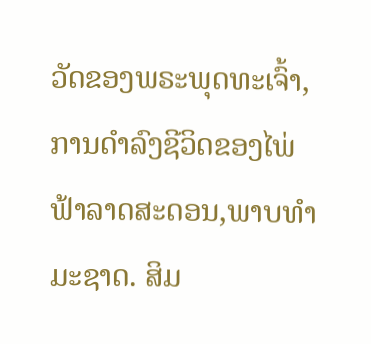ວັດຂອງພຣະພຸດທະເຈົ້າ, ການດຳລົງຊີວິດຂອງໄພ່ຟ້າລາດສະດອນ,ພາບທຳມະຊາດ. ສິມ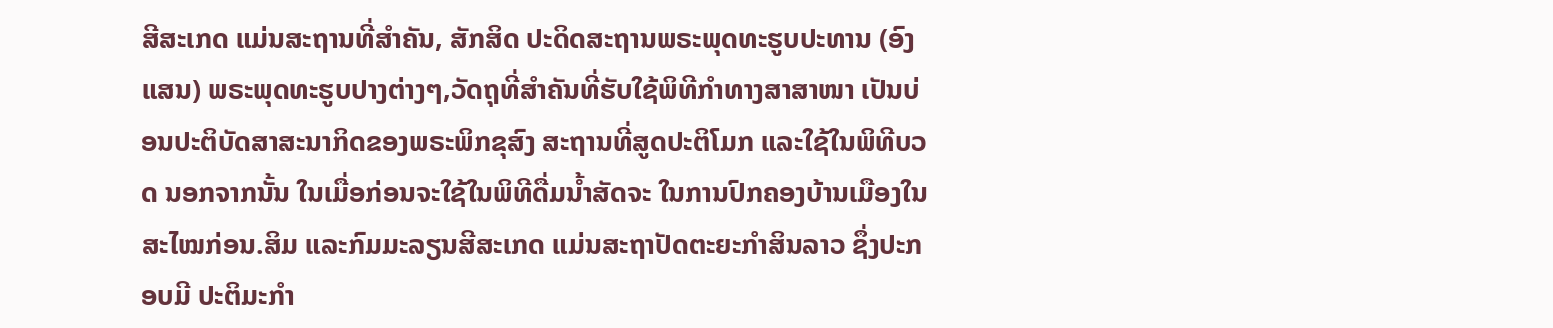ສີສະເກດ ແມ່ນສະຖານທີ່ສຳຄັນ, ສັກສິດ ປະດິດສະຖານພຣະພຸດທະຮູບປະທານ (ອົງແສນ) ພຣະພຸດທະຮູບປາງຕ່າງໆ,ວັດຖຸທີ່ສຳຄັນທີ່ຮັບໃຊ້ພິທີກຳທາງສາສາໜາ ເປັນບ່ອນປະຕິບັດສາສະນາກິດຂອງພຣະພິກຂຸສົງ ສະຖານທີ່ສູດປະຕິໂມກ ແລະໃຊ້ໃນພິທີບວດ ນອກຈາກນັ້ນ ໃນເມື່ອກ່ອນຈະໃຊ້ໃນພິທີດື່ມນໍ້າສັດຈະ ໃນການປົກຄອງບ້ານເມືອງໃນສະໄໝກ່ອນ.ສິມ ແລະກົມມະລຽນສີສະເກດ ແມ່ນສະຖາປັດຕະຍະກຳສິນລາວ ຊຶ່ງປະກອບມີ ປະຕິມະກຳ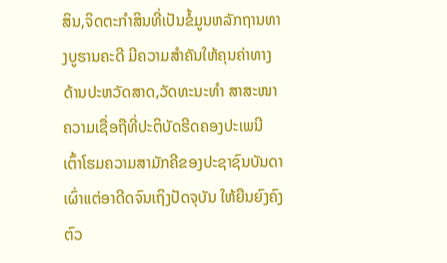ສິນ,ຈິດຕະກຳສິນທີ່ເປັນຂໍ້ມູນຫລັກຖານທາງບູຮານຄະດີ ມີຄວາມສຳຄັນໃຫ້ຄຸນຄ່າທາງດ້ານປະຫວັດສາດ,ວັດທະນະທຳ ສາສະໜາ ຄວາມເຊື່ອຖືທີ່ປະຕິບັດຮີດຄອງປະເພນີ ເຕົ້າໂຮມຄວາມສາມັກຄີຂອງປະຊາຊົນບັນດາເຜົ່າແຕ່ອາດີດຈົນເຖິງປັດຈຸບັນ ໃຫ້ຍືນຍົງຄົງຕົວ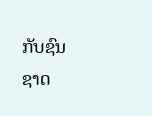ກັບຊົນຊາດ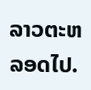ລາວຕະຫລອດໄປ.